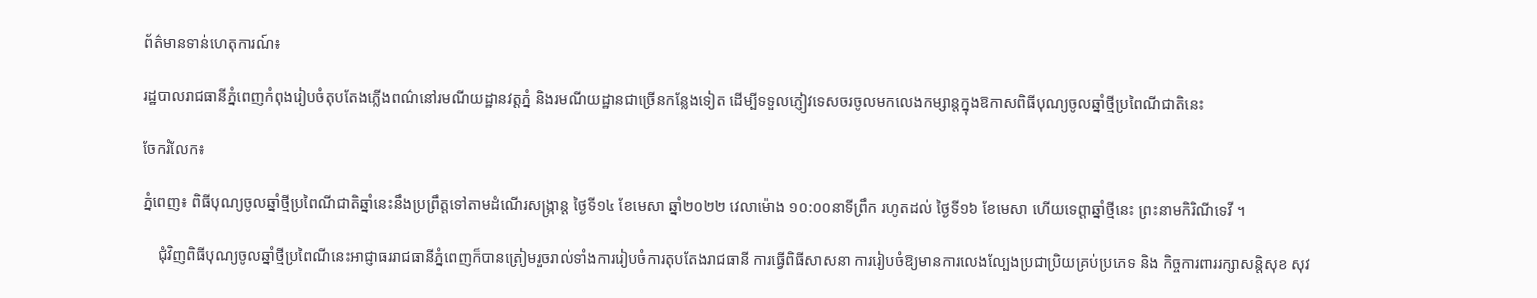ព័ត៌មានទាន់ហេតុការណ៍៖

រដ្ឋបាលរាជធានីភ្នំពេញកំពុងរៀបចំតុបតែងភ្លើងពណ៌នៅរមណីយដ្ឋានវត្ដភ្នំ និងរមណីយដ្ឋានជាច្រើនកន្លែងទៀត ដើម្បីទទួលភ្ញៀវទេសចរចូលមកលេងកម្សាន្តក្នុងឱកាសពិធីបុណ្យចូលឆ្នាំថ្មីប្រពៃណីជាតិនេះ

ចែករំលែក៖

ភ្នំពេញ៖ ពិធីបុណ្យចូលឆ្នាំថ្មីប្រពៃណីជាតិឆ្នាំនេះនឹងប្រព្រឹត្តទៅតាមដំណើរសង្ក្រាន្ត ថ្ងៃទី១៤ ខែមេសា ឆ្នាំ២០២២ វេលាម៉ោង ១០:០០នាទីព្រឹក រហូតដល់ ថ្ងៃទី១៦ ខែមេសា ហើយទេព្ដាឆ្នាំថ្មីនេះ ព្រះនាមកិរិណីទេវី ។

    ជុំវិញពិធីបុណ្យចូលឆ្នាំថ្មីប្រពៃណីនេះអាជ្ញាធររាជធានីភ្នំពេញក៏បានត្រៀមរួចរាល់ទាំងការរៀបចំការតុបតែងរាជធានី ការធ្វើពិធីសាសនា ការរៀបចំឱ្យមានការលេងល្បែងប្រជាប្រិយគ្រប់ប្រភេទ និង កិច្ចការពាររក្សាសន្តិសុខ សុវ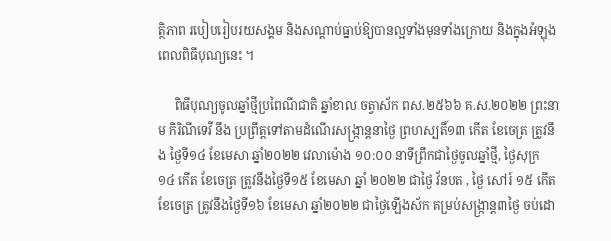ត្ថិភាព របៀបរៀបរយសង្គម និងសណ្តាប់ធ្នាប់ឱ្យបានល្អទាំងមុនទាំងក្រោយ និងក្នុងអំឡុងពេលពិធីបុណ្យនេះ ។

     ពិធីបុណ្យចូលឆ្នាំថ្មីប្រពៃណីជាតិ ឆ្នាំខាល ចត្វាស័ក ពស.២៥៦៦ គ.ស.២០២២ ព្រះនាម កិរិណីទេវី នឹង ប្រព្រឹត្តទៅតាមដំណើរសង្ក្រាន្តនាថ្ងៃ ព្រហស្បតិ៍១៣ កើត ខែចេត្រ ត្រូវនឹង ថ្ងៃទី១៤ ខែមេសា ឆ្នាំ២០២២ វេលាម៉ោង ១០:០០ នាទីព្រឹកជាថ្ងៃចូលឆ្នាំថ្មី, ថ្ងៃសុក្រ ១៤ កើត ខែចេត្រ ត្រូវនឹងថ្ងៃទី១៥ ខែមេសា ឆ្នាំ ២០២២ ជាថ្ងៃ វ័នបត , ថ្ងៃ សៅរ៍ ១៥ កើត ខែចេត្រ ត្រូវនឹងថ្ងៃទី១៦ ខែមេសា ឆ្នាំ២០២២ ជាថ្ងៃឡើងស័ក គម្រប់សង្ក្រាន្ត៣ថ្ងៃ ចប់ដោ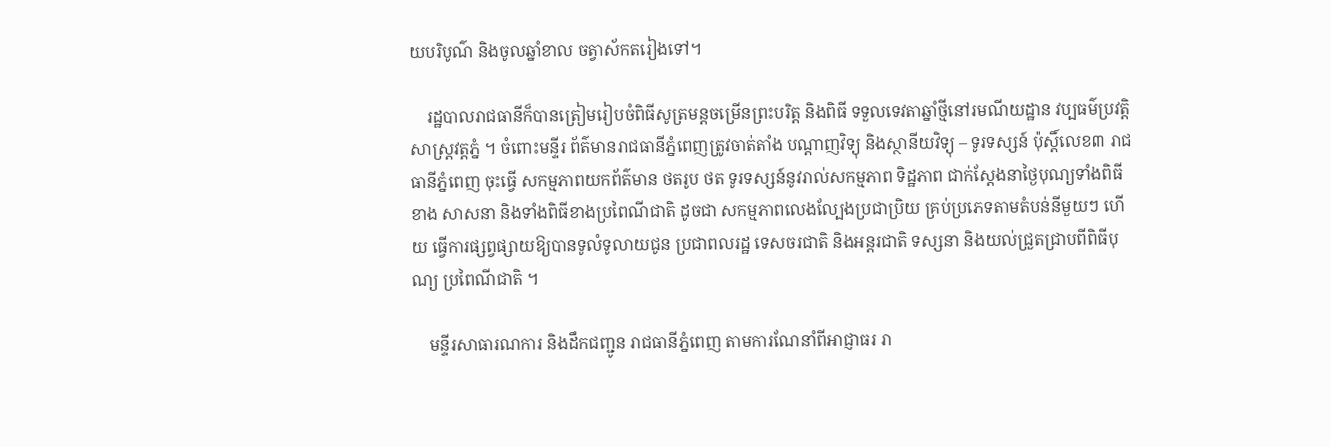យបរិបូណ៌ និងចូលឆ្នាំខាល ចត្វាស័កតរៀងទៅ។

    រដ្ឋបាលរាជធានីក៏បានត្រៀមរៀបចំពិធីសូត្រមន្តចម្រើនព្រះបរិត្ត និងពិធី ទទួលទេវតាឆ្នាំថ្មីនៅរមណីយដ្ឋាន វប្បធម៌ប្រវត្តិសាស្ត្រវត្តភ្នំ ។ ចំពោះមន្ទីរ ព័ត៌មានរាជធានីភ្នំពេញត្រូវចាត់តាំង បណ្តាញវិទ្យុ និងស្ថានីយវិទ្យុ – ទូរទស្សន៍ ប៉ុស្តិ៍លេខ៣ រាជធានីភ្នំពេញ ចុះធ្វើ សកម្មភាពយកព័ត៌មាន ថតរូប ថត ទូរទស្សន៍នូវរាល់សកម្មភាព ទិដ្ឋភាព ជាក់ស្ដែងនាថ្ងៃបុណ្យទាំងពិធីខាង សាសនា និងទាំងពិធីខាងប្រពៃណីជាតិ ដូចជា សកម្មភាពលេងល្បែងប្រជាប្រិយ គ្រប់ប្រភេទតាមតំបន់នីមួយៗ ហើយ ធ្វើការផ្សព្វផ្សាយឱ្យបានទូលំទូលាយជូន ប្រជាពលរដ្ឋ ទេសចរជាតិ និងអន្តរជាតិ ទស្សនា និងយល់ជ្រួតជ្រាបពីពិធីបុណ្យ ប្រពៃណីជាតិ ។

    មន្ទីរសាធារណការ និងដឹកជញ្ជូន រាជធានីភ្នំពេញ តាមការណែនាំពីអាជ្ញាធរ រា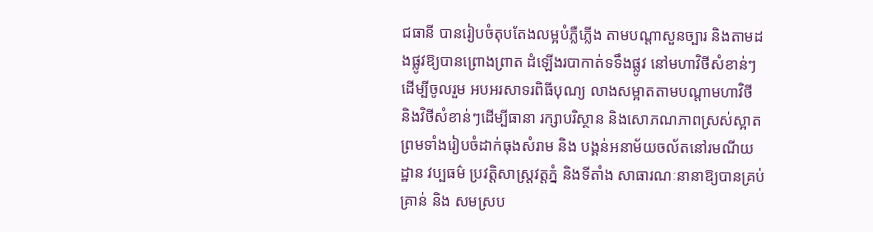ជធានី បានរៀបចំតុបតែងលម្អបំភ្លឺភ្លើង តាមបណ្ដាសួនច្បារ និងតាមដងផ្លូវឱ្យបានព្រោងព្រាត ដំឡើងរបាកាត់ទទឹងផ្លូវ នៅមហាវិថីសំខាន់ៗដើម្បីចូលរួម អបអរសាទរពិធីបុណ្យ លាងសម្អាតតាមបណ្តាមហាវិថី និងវិថីសំខាន់ៗដើម្បីធានា រក្សាបរិស្ថាន និងសោភណភាពស្រស់ស្អាត ព្រមទាំងរៀបចំដាក់ធុងសំរាម និង បង្គន់អនាម័យចល័តនៅរមណីយដ្ឋាន វប្បធម៌ ប្រវត្តិសាស្ត្រវត្តភ្នំ និងទីតាំង សាធារណៈនានាឱ្យបានគ្រប់គ្រាន់ និង សមស្រប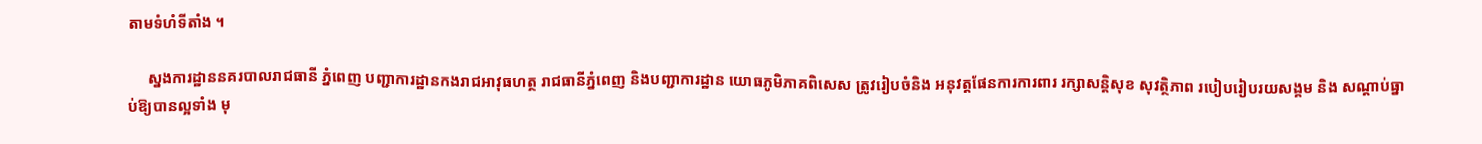តាមទំហំទីតាំង ។

     ស្នងការដ្ឋាននគរបាលរាជធានី ភ្នំពេញ បញ្ជាការដ្ឋានកងរាជអាវុធហត្ថ រាជធានីភ្នំពេញ និងបញ្ជាការដ្ឋាន យោធភូមិភាគពិសេស ត្រូវរៀបចំនិង អនុវត្តផែនការការពារ រក្សាសន្តិសុខ សុវត្ថិភាព របៀបរៀបរយសង្គម និង សណ្តាប់ធ្នាប់ឱ្យបានល្អទាំង មុ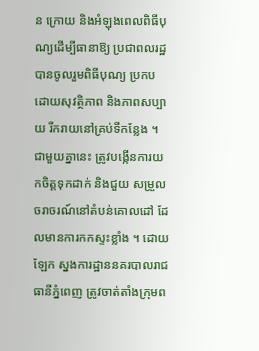ន ក្រោយ និងអំឡុងពេលពិធីបុណ្យដើម្បីធានាឱ្យ ប្រជាពលរដ្ឋបានចូលរួមពិធីបុណ្យ ប្រកបដោយសុវត្ថិភាព និងភាពសប្បាយ រីករាយនៅគ្រប់ទីកន្លែង ។ ជាមួយគ្នានេះ ត្រូវបង្កើនការយកចិត្តទុកដាក់ និងជួយ សម្រួលចរាចរណ៍នៅតំបន់គោលដៅ ដែលមានការកកស្ទះខ្លាំង ។ ដោយឡែក ស្នងការដ្ឋាននគរបាលរាជធានីភ្នំពេញ ត្រូវចាត់តាំងក្រុមព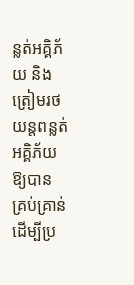ន្លត់អគ្គិភ័យ និង ត្រៀមរថយន្តពន្លត់អគ្គិភ័យឱ្យបាន គ្រប់គ្រាន់ដើម្បីប្រ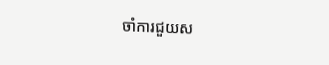ចាំការជួយស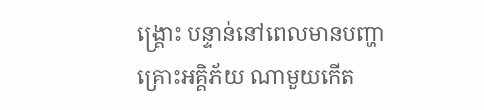ង្គ្រោះ បន្ទាន់នៅពេលមានបញ្ហាគ្រោះអគ្គិភ័យ ណាមួយកើត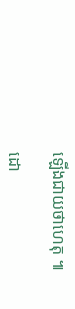ឡើងជាយថាហេតុ ៕

ដោ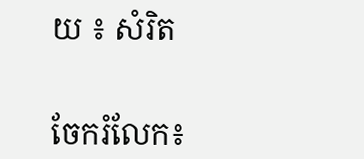យ ៖ សំរិត


ចែករំលែក៖